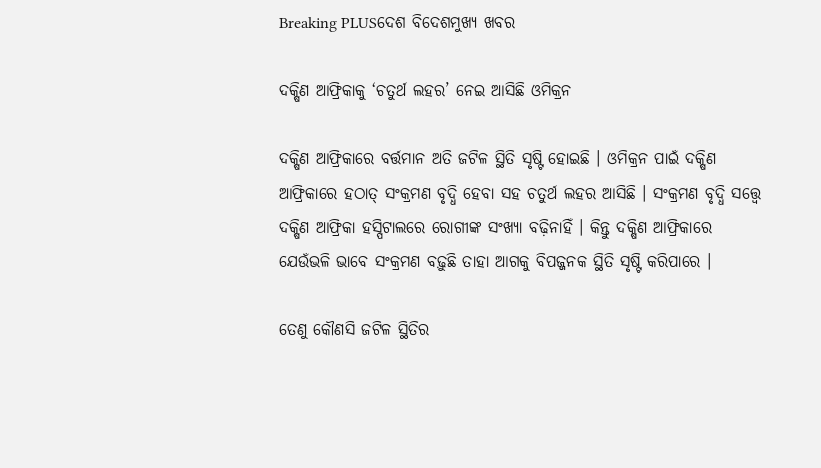Breaking PLUSଦେଶ ବିଦେଶମୁଖ୍ୟ ଖବର

ଦକ୍ଷିଣ ଆଫ୍ରିକାକୁ ‘ଚତୁର୍ଥ ଲହର’ ନେଇ ଆସିଛି ଓମିକ୍ରନ

ଦକ୍ଷିଣ ଆଫ୍ରିକାରେ ବର୍ତ୍ତମାନ ଅତି ଜଟିଳ ସ୍ଥିତି ସୃଷ୍ଟି ହୋଇଛି । ଓମିକ୍ରନ ପାଇଁ ଦକ୍ଷିଣ ଆଫ୍ରିକାରେ ହଠାତ୍ ସଂକ୍ରମଣ ବୃଦ୍ଧି ହେବା ସହ ଚତୁର୍ଥ ଲହର ଆସିଛି । ସଂକ୍ରମଣ ବୃଦ୍ଧି ସତ୍ତ୍ୱେ ଦକ୍ଷିଣ ଆଫ୍ରିକା ହସ୍ପିଟାଲରେ ରୋଗୀଙ୍କ ସଂଖ୍ୟା ବଢ଼ିନାହିଁ । କିନ୍ତୁ ଦକ୍ଷିଣ ଆଫ୍ରିକାରେ ଯେଉଁଭଳି ଭାବେ ସଂକ୍ରମଣ ବଢ଼ୁଛି ତାହା ଆଗକୁ ବିପଜ୍ଜନକ ସ୍ଥିତି ସୃଷ୍ଟି କରିପାରେ ।

ତେଣୁ କୌଣସି ଜଟିଳ ସ୍ଥିତିର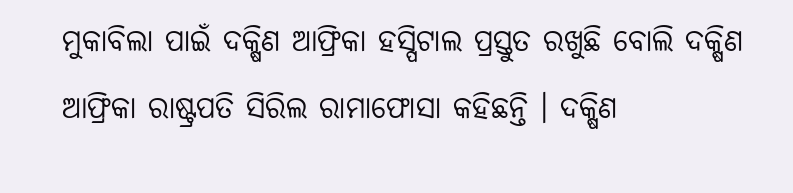ମୁକାବିଲା ପାଇଁ ଦକ୍ଷିଣ ଆଫ୍ରିକା ହସ୍ପିଟାଲ ପ୍ରସ୍ତୁତ ରଖୁଛି ବୋଲି ଦକ୍ଷିଣ ଆଫ୍ରିକା ରାଷ୍ଟ୍ରପତି ସିରିଲ ରାମାଫୋସା କହିଛନ୍ତି । ଦକ୍ଷିଣ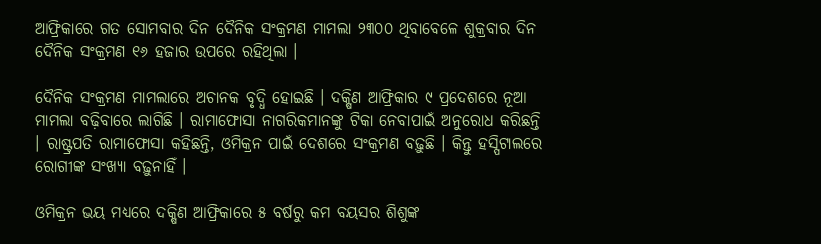ଆଫ୍ରିକାରେ ଗତ ସୋମବାର ଦିନ ଦୈନିକ ସଂକ୍ରମଣ ମାମଲା ୨୩୦୦ ଥିବାବେଳେ ଶୁକ୍ରବାର ଦିନ ଦୈନିକ ସଂକ୍ରମଣ ୧୬ ହଜାର ଉପରେ ରହିଥିଲା ।

ଦୈନିକ ସଂକ୍ରମଣ ମାମଲାରେ ଅଚାନକ ବୃଦ୍ଧି ହୋଇଛି । ଦକ୍ଷିଣ ଆଫ୍ରିକାର ୯ ପ୍ରଦେଶରେ ନୂଆ ମାମଲା ବଢ଼ିବାରେ ଲାଗିଛି । ରାମାଫୋସା ନାଗରିକମାନଙ୍କୁ ଟିକା ନେବାପାଇଁ ଅନୁରୋଧ କରିଛନ୍ତି । ରାଷ୍ଟ୍ରପତି ରାମାଫୋସା କହିଛନ୍ତି, ଓମିକ୍ରନ ପାଇଁ ଦେଶରେ ସଂକ୍ରମଣ ବଢ଼ୁଛି । କିନ୍ତୁ ହସ୍ପିଟାଲରେ ରୋଗୀଙ୍କ ସଂଖ୍ୟା ବଢ଼ୁନାହିଁ ।

ଓମିକ୍ରନ ଭୟ ମଧ୍ୟରେ ଦକ୍ଷିଣ ଆଫ୍ରିକାରେ ୫ ବର୍ଷରୁ କମ ବୟସର ଶିଶୁଙ୍କ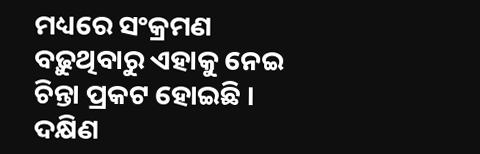ମଧ୍ୟରେ ସଂକ୍ରମଣ ବଢ଼ୁଥିବାରୁ ଏହାକୁ ନେଇ ଚିନ୍ତା ପ୍ରକଟ ହୋଇଛି । ଦକ୍ଷିଣ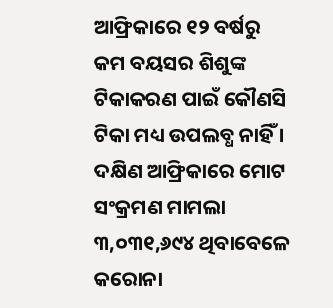ଆଫ୍ରିକାରେ ୧୨ ବର୍ଷରୁ କମ ବୟସର ଶିଶୁଙ୍କ ଟିକାକରଣ ପାଇଁ କୌଣସି ଟିକା ମଧ୍ୟ ଉପଲବ୍ଧ ନାହିଁ । ଦକ୍ଷିଣ ଆଫ୍ରିକାରେ ମୋଟ ସଂକ୍ରମଣ ମାମଲା ୩,୦୩୧,୬୯୪ ଥିବାବେଳେ କରୋନା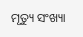ମୃତ୍ୟୁ ସଂଖ୍ୟା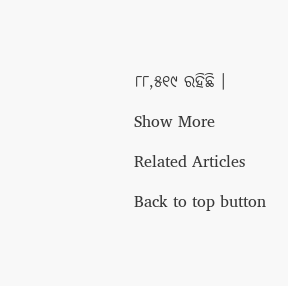୮୮,୫୧୯ ରହିଛି ।

Show More

Related Articles

Back to top button